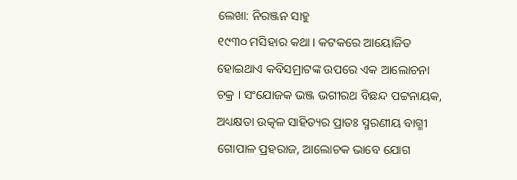ଲେଖା: ନିରଞ୍ଜନ ସାହୁ
୧୯୩୦ ମସିହାର କଥା । କଟକରେ ଆୟୋଜିତ ହୋଇଥାଏ କବିସମ୍ରାଟଙ୍କ ଉପରେ ଏକ ଆଲୋଚନା ଚକ୍ର । ସଂଯୋଜକ ଭଞ୍ଜ ଭଗୀରଥ ବିଛନ୍ଦ ପଟ୍ଟନାୟକ, ଅଧ୍ୟକ୍ଷତା ଉତ୍କଳ ସାହିତ୍ୟର ପ୍ରାତଃ ସ୍ମରଣୀୟ ବାଗ୍ମୀ ଗୋପାଳ ପ୍ରହରାଜ, ଆଲୋଚକ ଭାବେ ଯୋଗ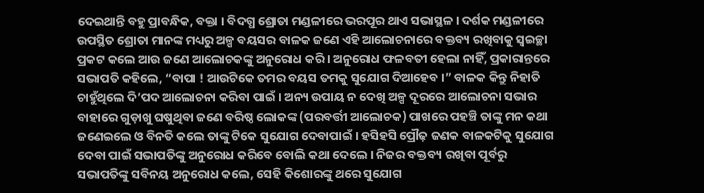ଦେଇଥାନ୍ତି ବହୁ ପ୍ରାବନ୍ଧିକ, ବକ୍ତା । ବିଦଗ୍ଧ ଶ୍ରୋତା ମଣ୍ଡଳୀରେ ଭରପୂର ଥାଏ ସଭାସ୍ଥଳ । ଦର୍ଶକ ମଣ୍ଡଳୀରେ ଉପସ୍ଥିତ ଶ୍ରୋତା ମାନଙ୍କ ମଧ୍ୟରୁ ଅଳ୍ପ ବୟସର ବାଳକ ଜଣେ ଏହି ଆଲୋଚନାରେ ବକ୍ତବ୍ୟ ରଖିବାକୁ ସ୍ଵଇଚ୍ଛା ପ୍ରକଟ କଲେ ଆଉ ଜଣେ ଆଲୋଚକଙ୍କୁ ଅନୁରୋଧ କରି । ଅନୁରୋଧ ଫଳବତୀ ହେଲା ନାହିଁ, ପ୍ରକାରାନ୍ତରେ ସଭାପତି କହିଲେ, “ବାପା ! ଆଉଟିକେ ତମର ବୟସ ତମକୁ ସୁଯୋଗ ଦିଆହେବ ।” ବାଳକ କିନ୍ତୁ ନିହାତି ଚାହୁଁଥିଲେ ଦି’ପଦ ଆଲୋଚନା କରିବା ପାଇଁ । ଅନ୍ୟ ଉପାୟ ନ ଦେଖି ଅଳ୍ପ ଦୂରରେ ଆଲୋଚନା ସଭାର ବାହାରେ ଗୁଡ଼ାଖୁ ଘଷୁଥିବା ଜଣେ ବରିଷ୍ଠ ଲୋକଙ୍କ (ପରବର୍ତ୍ତୀ ଆଲୋଚକ) ପାଖରେ ପହଞ୍ଚି ତାଙ୍କୁ ମନ କଥା ଜଣେଇଲେ ଓ ବିନତି କଲେ ତାଙ୍କୁ ଟିକେ ସୁଯୋଗ ଦେବାପାଇଁ । ହସିହସି ପ୍ରୌଢ଼ ଜଣକ ବାଳକଟିକୁ ସୁଯୋଗ ଦେବା ପାଇଁ ସଭାପତିଙ୍କୁ ଅନୁରୋଧ କରିବେ ବୋଲି କଥା ଦେଲେ । ନିଜର ବକ୍ତବ୍ୟ ରଖିବା ପୂର୍ବରୁ ସଭାପତିଙ୍କୁ ସବିନୟ ଅନୁରୋଧ କଲେ, ସେହି କିଶୋରଙ୍କୁ ଥରେ ସୁଯୋଗ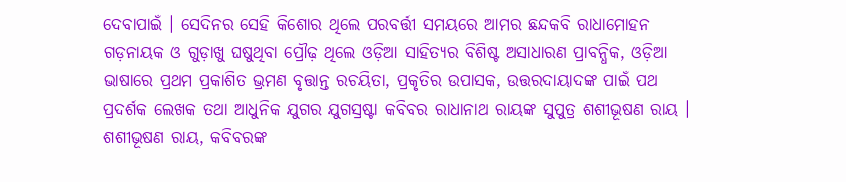ଦେବାପାଇଁ । ସେଦିନର ସେହି କିଶୋର ଥିଲେ ପରବର୍ତ୍ତୀ ସମୟରେ ଆମର ଛନ୍ଦକବି ରାଧାମୋହନ ଗଡ଼ନାୟକ ଓ ଗୁଡ଼ାଖୁ ଘଷୁଥିବା ପ୍ରୌଢ଼ ଥିଲେ ଓଡ଼ିଆ ସାହିତ୍ୟର ବିଶିଷ୍ଟ ଅସାଧାରଣ ପ୍ରାବନ୍ଧିକ, ଓଡ଼ିଆ ଭାଷାରେ ପ୍ରଥମ ପ୍ରକାଶିତ ଭ୍ରମଣ ବୃତ୍ତାନ୍ତ ରଚୟିତା, ପ୍ରକୃତିର ଉପାସକ, ଉତ୍ତରଦାୟାଦଙ୍କ ପାଇଁ ପଥ ପ୍ରଦର୍ଶକ ଲେଖକ ତଥା ଆଧୁନିକ ଯୁଗର ଯୁଗସ୍ରଷ୍ଟା କବିବର ରାଧାନାଥ ରାୟଙ୍କ ସୁପୁତ୍ର ଶଶୀଭୂଷଣ ରାୟ ।
ଶଶୀଭୂଷଣ ରାୟ, କବିବରଙ୍କ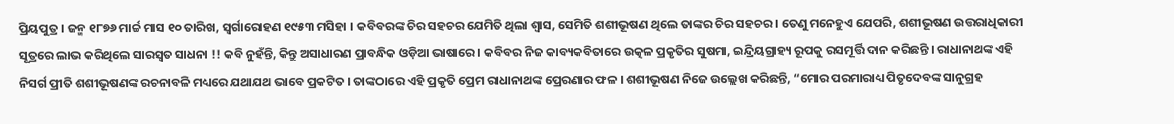ପ୍ରିୟପୁତ୍ର । ଜନ୍ମ ୧୮୭୬ ମାର୍ଚ୍ଚ ମାସ ୧୦ ତାରିଖ, ସ୍ଵର୍ଗାରୋହଣ ୧୯୫୩ ମସିହା । କବିବରଙ୍କ ଚିର ସହଚର ଯେମିତି ଥିଲା ଶ୍ଵାସ, ସେମିତି ଶଶୀଭୂଷଣ ଥିଲେ ତାଙ୍କର ଚିର ସହଚର । ତେଣୁ ମନେହୁଏ ଯେପରି, ଶଶୀଭୂଷଣ ଉତ୍ତରାଧିକାରୀ ସୂତ୍ରରେ ଲାଭ କରିଥିଲେ ସାରସ୍ଵତ ସାଧନା !! କବି ନୁହଁନ୍ତି, କିନ୍ତୁ ଅସାଧାରଣ ପ୍ରାବନ୍ଧିକ ଓଡ଼ିଆ ଭାଷାରେ । କବିବର ନିଜ କାବ୍ୟକବିତାରେ ଉତ୍କଳ ପ୍ରକୃତିର ସୁଷମା, ଇନ୍ଦ୍ରିୟଗ୍ରାହ୍ୟ ରୂପକୁ ରସମୂର୍ତ୍ତି ଦାନ କରିଛନ୍ତି । ରାଧାନାଥଙ୍କ ଏହି ନିସର୍ଗ ପ୍ରୀତି ଶଶୀଭୂଷଣଙ୍କ ରଚନାବଳି ମଧ୍ୟରେ ଯଥାଯଥ ଭାବେ ପ୍ରକଟିତ । ତାଙ୍କଠାରେ ଏହି ପ୍ରକୃତି ପ୍ରେମ ରାଧାନାଥଙ୍କ ପ୍ରେରଣାର ଫଳ । ଶଶୀଭୂଷଣ ନିଜେ ଉଲ୍ଲେଖ କରିଛନ୍ତି, “ମୋର ପରମାରାଧ୍ୟ ପିତୃଦେବଙ୍କ ସାନୁଗ୍ରହ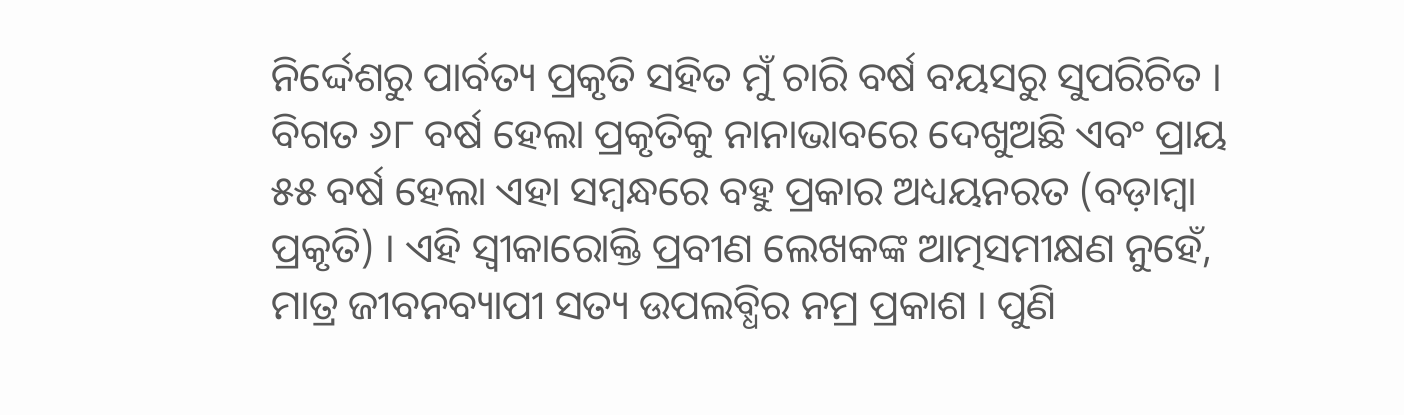ନିର୍ଦ୍ଦେଶରୁ ପାର୍ବତ୍ୟ ପ୍ରକୃତି ସହିତ ମୁଁ ଚାରି ବର୍ଷ ବୟସରୁ ସୁପରିଚିତ । ବିଗତ ୬୮ ବର୍ଷ ହେଲା ପ୍ରକୃତିକୁ ନାନାଭାବରେ ଦେଖୁଅଛି ଏବଂ ପ୍ରାୟ ୫୫ ବର୍ଷ ହେଲା ଏହା ସମ୍ବନ୍ଧରେ ବହୁ ପ୍ରକାର ଅଧ୍ୟୟନରତ (ବଡ଼ାମ୍ବା ପ୍ରକୃତି) । ଏହି ସ୍ଵୀକାରୋକ୍ତି ପ୍ରବୀଣ ଲେଖକଙ୍କ ଆତ୍ମସମୀକ୍ଷଣ ନୁହେଁ, ମାତ୍ର ଜୀବନବ୍ୟାପୀ ସତ୍ୟ ଉପଲବ୍ଧିର ନମ୍ର ପ୍ରକାଶ । ପୁଣି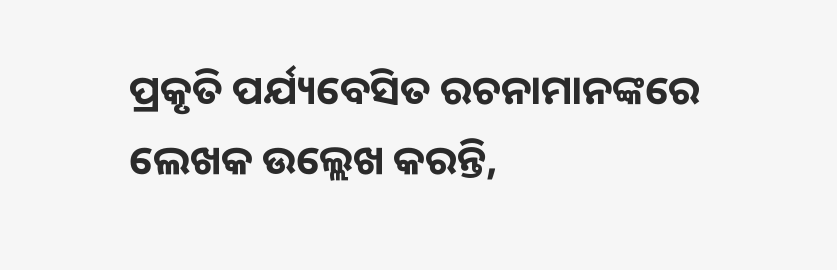ପ୍ରକୃତି ପର୍ଯ୍ୟବେସିତ ରଚନାମାନଙ୍କରେ ଲେଖକ ଉଲ୍ଲେଖ କରନ୍ତି,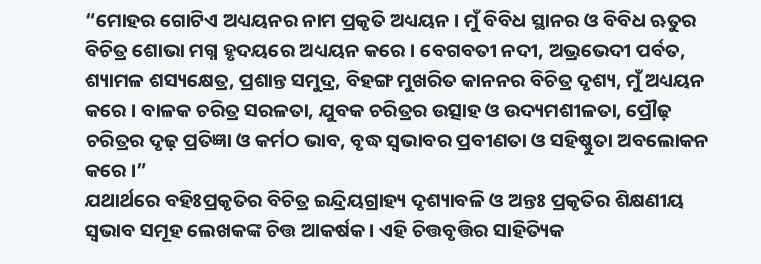“ମୋହର ଗୋଟିଏ ଅଧ୍ୟୟନର ନାମ ପ୍ରକୃତି ଅଧ୍ୟୟନ । ମୁଁ ବିବିଧ ସ୍ଥାନର ଓ ବିବିଧ ଋତୁର ବିଚିତ୍ର ଶୋଭା ମଗ୍ନ ହୃଦୟରେ ଅଧ୍ୟୟନ କରେ । ବେଗବତୀ ନଦୀ, ଅଭ୍ରଭେଦୀ ପର୍ବତ, ଶ୍ୟାମଳ ଶସ୍ୟକ୍ଷେତ୍ର, ପ୍ରଶାନ୍ତ ସମୁଦ୍ର, ବିହଙ୍ଗ ମୁଖରିତ କାନନର ବିଚିତ୍ର ଦୃଶ୍ୟ, ମୁଁ ଅଧ୍ୟୟନ କରେ । ବାଳକ ଚରିତ୍ର ସରଳତା, ଯୁବକ ଚରିତ୍ରର ଉତ୍ସାହ ଓ ଉଦ୍ୟମଶୀଳତା, ପ୍ରୌଢ଼ ଚରିତ୍ରର ଦୃଢ଼ ପ୍ରତିଜ୍ଞା ଓ କର୍ମଠ ଭାବ, ବୃଦ୍ଧ ସ୍ଵଭାବର ପ୍ରବୀଣତା ଓ ସହିଷ୍ଣୁତା ଅବଲୋକନ କରେ ।”
ଯଥାର୍ଥରେ ବହିଃପ୍ରକୃତିର ବିଚିତ୍ର ଇନ୍ଦ୍ରିୟଗ୍ରାହ୍ୟ ଦୃଶ୍ୟାବଳି ଓ ଅନ୍ତଃ ପ୍ରକୃତିର ଶିକ୍ଷଣୀୟ ସ୍ଵଭାବ ସମୂହ ଲେଖକଙ୍କ ଚିତ୍ତ ଆକର୍ଷକ । ଏହି ଚିତ୍ତବୃତ୍ତିର ସାହିତ୍ୟିକ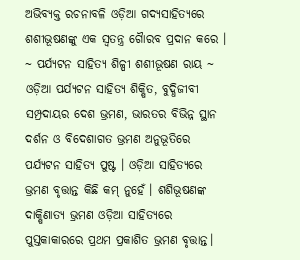ଅଭିବ୍ୟକ୍ତ ରଚନାବଳି ଓଡ଼ିଆ ଗଦ୍ୟସାହିତ୍ୟରେ ଶଶୀଭୂଷଣଙ୍କୁ ଏକ ସ୍ବତନ୍ତ୍ର ଗୈାରବ ପ୍ରଦାନ କରେ ।
~ ପର୍ଯ୍ୟଟନ ସାହିତ୍ୟ ଶିଳ୍ପୀ ଶଶୀଭୂଷଣ ରାୟ ~
ଓଡ଼ିଆ ପର୍ଯ୍ୟଟନ ସାହିତ୍ୟ ଶିକ୍ଷିତ, ବୁଦ୍ଧିଜୀବୀ ସମ୍ପ୍ରଦାୟର ଦେଶ ଭ୍ରମଣ, ଭାରତର ବିଭିନ୍ନ ସ୍ଥାନ ଦର୍ଶନ ଓ ବିଦେଶାଗତ ଭ୍ରମଣ ଅନୁଭୂତିରେ ପର୍ଯ୍ୟଟନ ସାହିତ୍ୟ ପୁଷ୍ଟ । ଓଡ଼ିଆ ସାହିତ୍ୟରେ ଭ୍ରମଣ ବୃତ୍ତାନ୍ତ କିଛି କମ୍ ନୁହେଁ । ଶଶିଭୂଷଣଙ୍କ ଦାକ୍ଷିଣାତ୍ୟ ଭ୍ରମଣ ଓଡ଼ିଆ ସାହିତ୍ୟରେ ପୁସ୍ତକାକାରରେ ପ୍ରଥମ ପ୍ରକାଶିତ ଭ୍ରମଣ ବୃତ୍ତାନ୍ତ।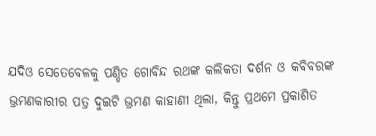ଯଦିଓ ସେତେବେଳକୁ ପଣ୍ଡିତ ଗୋବିନ୍ଦ ରଥଙ୍କ କଲିକତା ଦର୍ଶନ ଓ କବିବରଙ୍କ ଭ୍ରମଣକାରୀର ପତ୍ର ଦୁଇଟି ଭ୍ରମଣ କାହାଣୀ ଥିଲା, କିନ୍ତୁ ପ୍ରଥମେ ପ୍ରକାଶିତ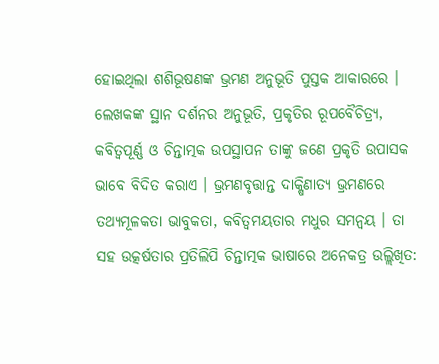ହୋଇଥିଲା ଶଶିଭୂଷଣଙ୍କ ଭ୍ରମଣ ଅନୁଭୂତି ପୁସ୍ତକ ଆକାରରେ । ଲେଖକଙ୍କ ସ୍ଥାନ ଦର୍ଶନର ଅନୁଭୂତି, ପ୍ରକୃତିର ରୂପବୈଚିତ୍ର୍ୟ, କବିତ୍ଵପୂର୍ଣ୍ଣ ଓ ଚିନ୍ତାତ୍ମକ ଉପସ୍ଥାପନ ତାଙ୍କୁ ଜଣେ ପ୍ରକୃତି ଉପାସକ ଭାବେ ବିଦିତ କରାଏ । ଭ୍ରମଣବୃତ୍ତାନ୍ତ ଦାକ୍ଷିଣାତ୍ୟ ଭ୍ରମଣରେ ତଥ୍ୟମୂଳକତା ଭାବୁକତା, କବିତ୍ଵମୟତାର ମଧୁର ସମନ୍ଵୟ । ତା ସହ ଉତ୍କର୍ଷତାର ପ୍ରତିଲିପି ଚିନ୍ତାତ୍ମକ ଭାଷାରେ ଅନେକତ୍ର ଉଲ୍ଲିଖିତ: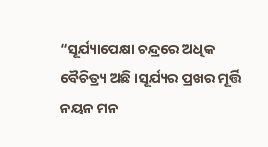“ସୂର୍ଯ୍ୟାପେକ୍ଷା ଚନ୍ଦ୍ରରେ ଅଧିକ ବୈଚିତ୍ର୍ୟ ଅଛି ।ସୂର୍ଯ୍ୟର ପ୍ରଖର ମୂର୍ତ୍ତି ନୟନ ମନ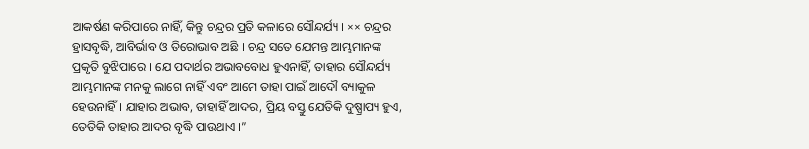ଆକର୍ଷଣ କରିପାରେ ନାହିଁ, କିନ୍ତୁ ଚନ୍ଦ୍ରର ପ୍ରତି କଳାରେ ସୌନ୍ଦର୍ଯ୍ୟ । ×× ଚନ୍ଦ୍ରର ହ୍ରାସବୃଦ୍ଧି, ଆବିର୍ଭାବ ଓ ତିରୋଭାବ ଅଛି । ଚନ୍ଦ୍ର ସତେ ଯେମନ୍ତ ଆମ୍ଭମାନଙ୍କ ପ୍ରକୃତି ବୁଝିପାରେ । ଯେ ପଦାର୍ଥର ଅଭାବବୋଧ ହୁଏନାହିଁ, ତାହାର ସୌନ୍ଦର୍ଯ୍ୟ ଆମ୍ଭମାନଙ୍କ ମନକୁ ଲାଗେ ନାହିଁ ଏବଂ ଆମେ ତାହା ପାଇଁ ଆଦୌ ବ୍ୟାକୁଳ ହେଉନାହିଁ । ଯାହାର ଅଭାବ, ତାହାହିଁ ଆଦର, ପ୍ରିୟ ବସ୍ତୁ ଯେତିକି ଦୁଷ୍ପ୍ରାପ୍ୟ ହୁଏ, ତେତିକି ତାହାର ଆଦର ବୃଦ୍ଧି ପାଉଥାଏ ।”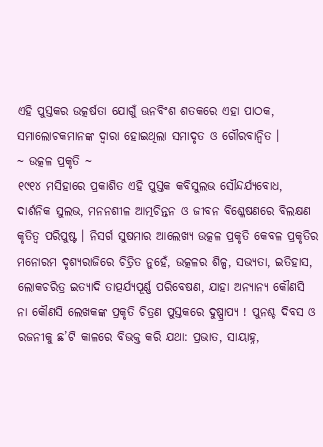ଏହି ପୁସ୍ତକର ଉତ୍କର୍ଷତା ଯୋଗୁଁ ଊନବିଂଶ ଶତକରେ ଏହା ପାଠକ, ସମାଲୋଚକମାନଙ୍କ ଦ୍ଵାରା ହୋଇଥିଲା ସମାଦୃତ ଓ ଗୌରବାନ୍ଵିତ ।
~ ଉତ୍କଳ ପ୍ରକୃତି ~
୧୯୧୪ ମସିହାରେ ପ୍ରକାଶିତ ଏହି ପୁସ୍ତକ କବିସୁଲଭ ସୌନ୍ଦର୍ଯ୍ୟବୋଧ, ଦାର୍ଶନିକ ସୁଲଭ, ମନନଶୀଳ ଆତ୍ମଚିନ୍ତନ ଓ ଜୀବନ ବିଶ୍ଳେଷଣରେ ବିଲକ୍ଷଣ କୃତିତ୍ୱ ପରିପୁଷ୍ଟ । ନିସର୍ଗ ସୁଷମାର ଆଲେଖ୍ୟ ଉତ୍କଳ ପ୍ରକୃତି କେବଳ ପ୍ରକୃତିର ମନୋରମ ଦୃଶ୍ୟରାଜିରେ ଚିତ୍ରିତ ନୁହେଁ, ଉତ୍କଳର ଶିଳ୍ପ, ସଭ୍ୟତା, ଇତିହାସ, ଲୋକଚରିତ୍ର ଇତ୍ୟାଦି ତାତ୍ପର୍ଯ୍ୟପୂର୍ଣ୍ଣ ପରିବେଷଣ, ଯାହା ଅନ୍ୟାନ୍ୟ କୌଣସି ନା କୌଣସି ଲେଖକଙ୍କ ପ୍ରକୃତି ଚିତ୍ରଣ ପୁସ୍ତକରେ ଦୁଷ୍ପ୍ରାପ୍ୟ ! ପୁନଶ୍ଚ ଦିବସ ଓ ରଜନୀକୁ ଛ’ଟି କାଳରେ ବିଭକ୍ତ କରି ଯଥା: ପ୍ରଭାତ, ସାୟାହ୍ନ,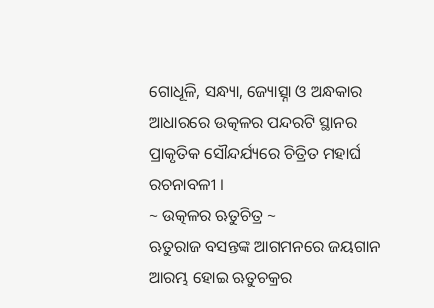ଗୋଧୂଳି, ସନ୍ଧ୍ୟା, ଜ୍ୟୋତ୍ସ୍ନା ଓ ଅନ୍ଧକାର ଆଧାରରେ ଉତ୍କଳର ପନ୍ଦରଟି ସ୍ଥାନର ପ୍ରାକୃତିକ ସୌନ୍ଦର୍ଯ୍ୟରେ ଚିତ୍ରିତ ମହାର୍ଘ ରଚନାବଳୀ ।
~ ଉତ୍କଳର ଋତୁଚିତ୍ର ~
ଋତୁରାଜ ବସନ୍ତଙ୍କ ଆଗମନରେ ଜୟଗାନ ଆରମ୍ଭ ହୋଇ ଋତୁଚକ୍ରର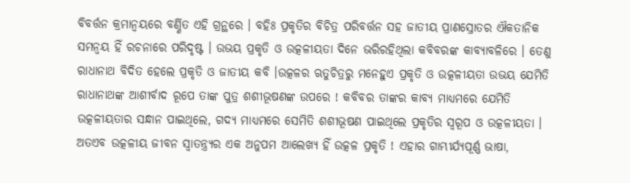ବିବର୍ତ୍ତନ କ୍ରମାନ୍ୱୟରେ ବର୍ଣ୍ଣିତ ଏହି ଗ୍ରନ୍ଥରେ । ବହିଃ ପ୍ରକୃତିର ବିଚିତ୍ର ପରିବର୍ତ୍ତନ ସହ ଜାତୀୟ ପ୍ରାଣସ୍ରୋତର ଐକତାନିକ ସମନ୍ୱୟ ହିଁ ରଚନାରେ ପରିଦୃଷ୍ଟ । ଉଭୟ ପ୍ରକୃତି ଓ ଉତ୍କଳୀୟତା ଦିନେ ଭରିରହିଥିଲା କବିବରଙ୍କ କାବ୍ୟାବଳିରେ । ତେଣୁ ରାଧାନାଥ ବିଦିତ ହେଲେ ପ୍ରକୃତି ଓ ଜାତୀୟ କବି ।ଉତ୍କଳର ଋତୁଚିତ୍ରରୁ ମନେହୁଏ ପ୍ରକୃତି ଓ ଉତ୍କଳୀୟତା ଉଭୟ ଯେମିତି ରାଧାନାଥଙ୍କ ଆଶୀର୍ବାଦ ରୂପେ ତାଙ୍କ ପୁତ୍ର ଶଶୀଭୂଷଣଙ୍କ ଉପରେ ! କବିବର ତାଙ୍କର କାବ୍ୟ ମାଧ୍ୟମରେ ଯେମିତି ଉତ୍କଳୀୟତାର ସନ୍ଧାନ ପାଇଥିଲେ, ଗଦ୍ୟ ମାଧ୍ୟମରେ ସେମିତି ଶଶୀଭୂଷଣ ପାଇଥିଲେ ପ୍ରକୃତିର ସ୍ଵରୂପ ଓ ଉତ୍କଳୀୟତା । ଅତଏବ ଉତ୍କଳୀୟ ଜୀବନ ସ୍ଵାତନ୍ତ୍ର୍ୟର ଏକ ଅନୁପମ ଆଲେଖ୍ୟ ହିଁ ଉତ୍କଳ ପ୍ରକୃତି ! ଏହାର ଗାମ୍ଭୀର୍ଯ୍ୟପୂର୍ଣ୍ଣ ଭାଷା,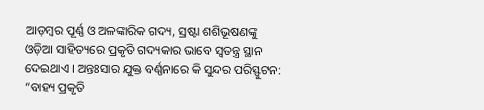ଆଡ଼ମ୍ବର ପୂର୍ଣ୍ଣ ଓ ଅଳଙ୍କାରିକ ଗଦ୍ୟ, ସ୍ରଷ୍ଟା ଶଶିଭୂଷଣଙ୍କୁ ଓଡ଼ିଆ ସାହିତ୍ୟରେ ପ୍ରକୃତି ଗଦ୍ୟକାର ଭାବେ ସ୍ଵତନ୍ତ୍ର ସ୍ଥାନ ଦେଇଥାଏ । ଅନ୍ତଃସାର ଯୁକ୍ତ ବର୍ଣ୍ଣନାରେ କି ସୁନ୍ଦର ପରିସ୍ଫୁଟନ:
“ବାହ୍ୟ ପ୍ରକୃତି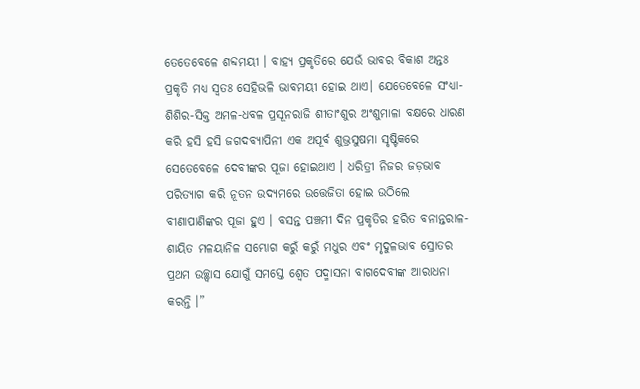ତେତେବେଳେ ଶବ୍ଦମୟୀ । ବାହ୍ୟ ପ୍ରକୃତିରେ ଯେଉଁ ଭାବର ବିକାଶ ଅନ୍ତଃ ପ୍ରକୃତି ମଧ୍ୟ ସ୍ଵତଃ ସେହିଭଳି ଭାବମୟୀ ହୋଇ ଥାଏ। ଯେତେବେଳେ ସଂଧ୍ୟା-ଶିଶିର-ସିକ୍ତ ଅମଳ-ଧବଳ ପ୍ରସୂନରାଜି ଶୀତାଂଶୁର ଅଂଶୁମାଳା ବକ୍ଷରେ ଧାରଣ କରି ହସି ହସି ଜଗଦବ୍ୟାପିନୀ ଏକ ଅପୂର୍ବ ଶୁଭ୍ରସୁଷମା ସୃଷ୍ଟିକରେ ସେତେବେଳେ ଦେବୀଙ୍କର ପୂଜା ହୋଇଥାଏ । ଧରିତ୍ରୀ ନିଜର ଜଡ଼ଭାବ ପରିତ୍ୟାଗ କରି ନୂତନ ଉଦ୍ୟମରେ ଉତ୍ତେଜିତା ହୋଇ ଉଠିଲେ ବୀଣାପାଣିଙ୍କର ପୂଜା ହୁଏ । ବସନ୍ତ ପଞ୍ଚମୀ ଦିନ ପ୍ରକୃତିର ହରିତ ବନାନ୍ତରାଳ-ଶାୟିତ ମଳୟାନିଳ ସମ୍ଭୋଗ କରୁଁ କରୁଁ ମଧୁର ଏବଂ ମୃଦୁଳଭାବ ସ୍ରୋତର ପ୍ରଥମ ଉଚ୍ଛ୍ୱାସ ଯୋଗୁଁ ସମସ୍ତେ ଶ୍ଵେତ ପଦ୍ମାସନା ବାଗଦେବୀଙ୍କ ଆରାଧନା କରନ୍ତି ।”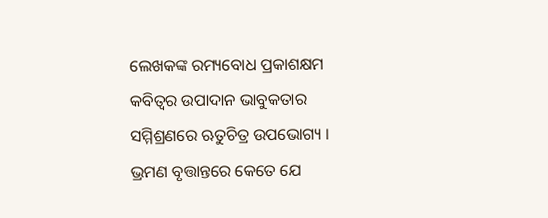ଲେଖକଙ୍କ ରମ୍ୟବୋଧ ପ୍ରକାଶକ୍ଷମ କବିତ୍ଵର ଉପାଦାନ ଭାବୁକତାର ସମ୍ମିଶ୍ରଣରେ ଋତୁଚିତ୍ର ଉପଭୋଗ୍ୟ ।
ଭ୍ରମଣ ବୃତ୍ତାନ୍ତରେ କେତେ ଯେ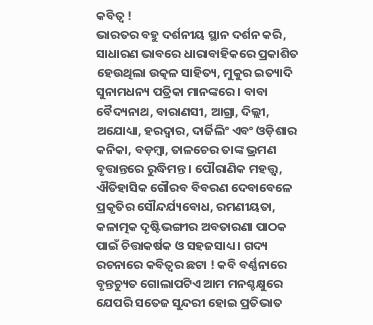କବିତ୍ଵ !
ଭାରତର ବହୁ ଦର୍ଶନୀୟ ସ୍ଥାନ ଦର୍ଶନ କରି, ସାଧାରଣ ଭାବରେ ଧାରାବାହିକରେ ପ୍ରକାଶିତ ହେଉଥିଲା ଉତ୍କଳ ସାହିତ୍ୟ, ମୁକୁର ଇତ୍ୟାଦି ସୁନାମଧନ୍ୟ ପତ୍ରିକା ମାନଙ୍କରେ । ବାବା ବୈଦ୍ୟନାଥ, ବାରାଣସୀ, ଆଗ୍ରା, ଦିଲ୍ଲୀ, ଅଯୋଧ୍ୟା, ହରଦ୍ଵାର, ଦାର୍ଜିଲିଂ ଏବଂ ଓଡ଼ିଶାର କନିକା, ବଡ଼ମ୍ବା, ତାଳଚେର ତାଙ୍କ ଭ୍ରମଣ ବୃତ୍ତାନ୍ତରେ ରୁଦ୍ଧିମନ୍ତ । ପୌରାଣିକ ମହତ୍ତ୍ଵ, ଐତିହାସିକ ଗୌରବ ବିବରଣ ଦେବାବେଳେ ପ୍ରକୃତିର ସୌନ୍ଦର୍ଯ୍ୟବୋଧ, ରମଣୀୟତା, କଳାତ୍ମକ ଦୃଷ୍ଟିଭଙ୍ଗୀର ଅବତାରଣା ପାଠକ ପାଇଁ ଚିତ୍ତାକର୍ଷକ ଓ ସହଜସାଧ୍ୟ । ଗଦ୍ୟ ରଚନାରେ କବିତ୍ଵର ଛଟା ! କବି ବର୍ଣ୍ଣନାରେ ବୃନ୍ତଚ୍ୟୁତ ଗୋଲାପଟିଏ ଆମ ମନଶ୍ଚକ୍ଷୁରେ ଯେପରି ସତେଜ ସୁନ୍ଦରୀ ହୋଇ ପ୍ରତିଭାତ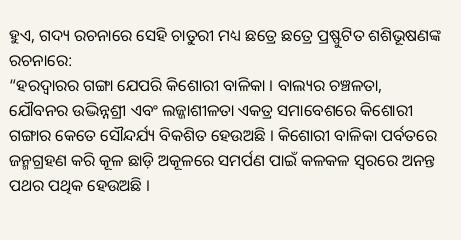ହୁଏ, ଗଦ୍ୟ ରଚନାରେ ସେହି ଚାତୁରୀ ମଧ୍ୟ ଛତ୍ରେ ଛତ୍ରେ ପ୍ରଷ୍ଫୁଟିତ ଶଶିଭୂଷଣଙ୍କ ରଚନାରେ:
“ହରଦ୍ଵାରର ଗଙ୍ଗା ଯେପରି କିଶୋରୀ ବାଳିକା । ବାଲ୍ୟର ଚଞ୍ଚଳତା, ଯୌବନର ଉଦ୍ଭିନ୍ନଶ୍ରୀ ଏବଂ ଲଜ୍ଜାଶୀଳତା ଏକତ୍ର ସମାବେଶରେ କିଶୋରୀ ଗଙ୍ଗାର କେତେ ସୌନ୍ଦର୍ଯ୍ୟ ବିକଶିତ ହେଉଅଛି । କିଶୋରୀ ବାଳିକା ପର୍ବତରେ ଜନ୍ମଗ୍ରହଣ କରି କୂଳ ଛାଡ଼ି ଅକୂଳରେ ସମର୍ପଣ ପାଇଁ କଳକଳ ସ୍ଵରରେ ଅନନ୍ତ ପଥର ପଥିକ ହେଉଅଛି ।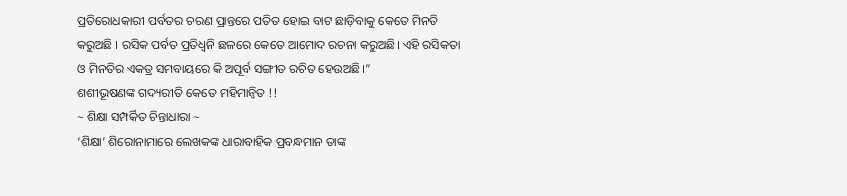ପ୍ରତିରୋଧକାରୀ ପର୍ବତର ଚରଣ ପ୍ରାନ୍ତରେ ପତିତ ହୋଇ ବାଟ ଛାଡ଼ିବାକୁ କେତେ ମିନତି କରୁଅଛି । ରସିକ ପର୍ବତ ପ୍ରତିଧ୍ଵନି ଛଳରେ କେତେ ଆମୋଦ ରଚନା କରୁଅଛି। ଏହି ରସିକତା ଓ ମିନତିର ଏକତ୍ର ସମବାୟରେ କି ଅପୂର୍ବ ସଙ୍ଗୀତ ରଚିତ ହେଉଅଛି।”
ଶଶୀଭୂଷଣଙ୍କ ଗଦ୍ୟରୀତି କେତେ ମହିମାନ୍ଵିତ !!
~ ଶିକ୍ଷା ସମ୍ପର୍କିତ ଚିନ୍ତାଧାରା ~
‘ଶିକ୍ଷା’ ଶିରୋନାମାରେ ଲେଖକଙ୍କ ଧାରାବାହିକ ପ୍ରବନ୍ଧମାନ ତାଙ୍କ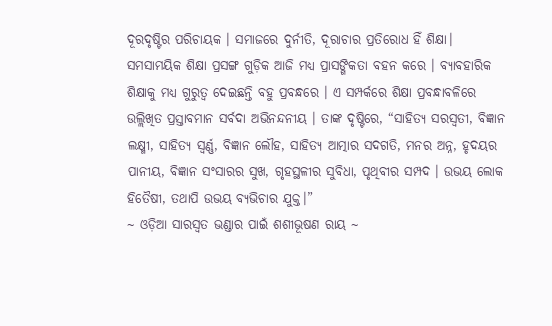ଦୂରଦୃଷ୍ଟିର ପରିଚାୟକ । ସମାଜରେ ଦୁର୍ନୀତି, ଦୂରାଚାର ପ୍ରତିରୋଧ ହିଁ ଶିକ୍ଷା। ସମସାମୟିକ ଶିକ୍ଷା ପ୍ରସଙ୍ଗ ଗୁଡ଼ିକ ଆଜି ମଧ୍ୟ ପ୍ରାସଙ୍ଗିକତା ବହନ କରେ । ବ୍ୟାବହାରିକ ଶିକ୍ଷାକୁ ମଧ୍ୟ ଗୁରୁତ୍ୱ ଦେଇଛନ୍ତି ବହୁ ପ୍ରବନ୍ଧରେ । ଏ ସମ୍ପର୍କରେ ଶିକ୍ଷା ପ୍ରବନ୍ଧାବଳିରେ ଉଲ୍ଲିଖିତ ପ୍ରସ୍ତାବମାନ ସର୍ବଦା ଅଭିନନ୍ଦନୀୟ । ତାଙ୍କ ଦୃଷ୍ଟିରେ, “ସାହିତ୍ୟ ସରସ୍ଵତୀ, ବିଜ୍ଞାନ ଲକ୍ଷ୍ମୀ, ସାହିତ୍ୟ ସ୍ଵର୍ଣ୍ଣ, ବିଜ୍ଞାନ ଲୌହ, ସାହିତ୍ୟ ଆତ୍ମାର ସଦଗତି, ମନର ଅନ୍ନ, ହୃଦୟର ପାନୀୟ, ବିଜ୍ଞାନ ସଂସାରର ସୁଖ, ଗୃହସ୍ଥଳୀର ସୁବିଧା, ପୃଥିବୀର ସମ୍ପଦ । ଉଭୟ ଲୋକ ହିତୈଷୀ, ତଥାପି ଉଭୟ ବ୍ୟଭିଚାର ଯୁକ୍ତ।”
~ ଓଡ଼ିଆ ସାରସ୍ଵତ ଭଣ୍ଡାର ପାଇଁ ଶଶୀଭୂଷଣ ରାୟ ~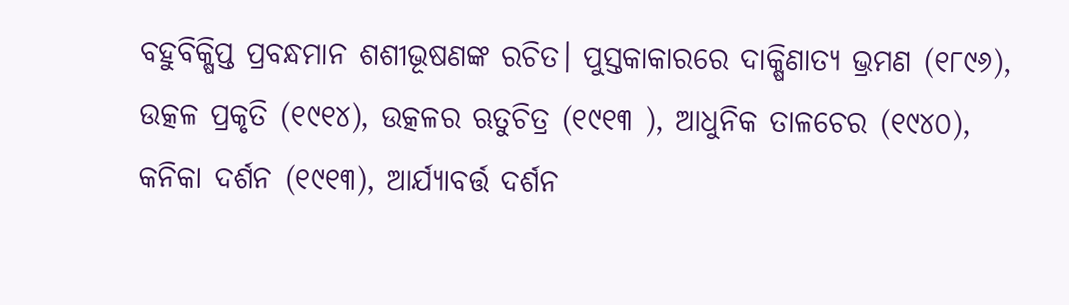ବହୁବିକ୍ଷିପ୍ତ ପ୍ରବନ୍ଧମାନ ଶଶୀଭୂଷଣଙ୍କ ରଚିତ। ପୁସ୍ତକାକାରରେ ଦାକ୍ଷିଣାତ୍ୟ ଭ୍ରମଣ (୧୮୯୬), ଉତ୍କଳ ପ୍ରକୃତି (୧୯୧୪), ଉତ୍କଳର ଋତୁଚିତ୍ର (୧୯୧୩ ), ଆଧୁନିକ ତାଳଚେର (୧୯୪୦), କନିକା ଦର୍ଶନ (୧୯୧୩), ଆର୍ଯ୍ୟାବର୍ତ୍ତ ଦର୍ଶନ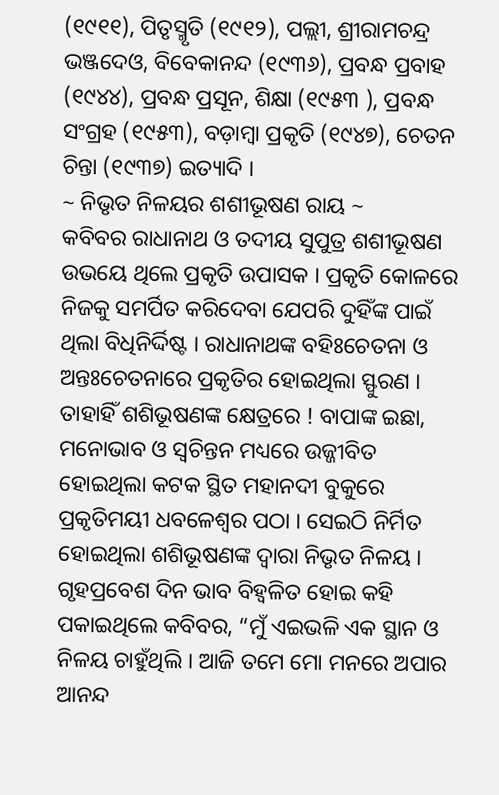(୧୯୧୧), ପିତୃସ୍ମୃତି (୧୯୧୨), ପଲ୍ଲୀ, ଶ୍ରୀରାମଚନ୍ଦ୍ର ଭଞ୍ଜଦେଓ, ବିବେକାନନ୍ଦ (୧୯୩୬), ପ୍ରବନ୍ଧ ପ୍ରବାହ (୧୯୪୪), ପ୍ରବନ୍ଧ ପ୍ରସୂନ, ଶିକ୍ଷା (୧୯୫୩ ), ପ୍ରବନ୍ଧ ସଂଗ୍ରହ (୧୯୫୩), ବଡ଼ାମ୍ବା ପ୍ରକୃତି (୧୯୪୭), ଚେତନ ଚିନ୍ତା (୧୯୩୭) ଇତ୍ୟାଦି ।
~ ନିଭୃତ ନିଳୟର ଶଶୀଭୂଷଣ ରାୟ ~
କବିବର ରାଧାନାଥ ଓ ତଦୀୟ ସୁପୁତ୍ର ଶଶୀଭୂଷଣ ଉଭୟେ ଥିଲେ ପ୍ରକୃତି ଉପାସକ । ପ୍ରକୃତି କୋଳରେ ନିଜକୁ ସମର୍ପିତ କରିଦେବା ଯେପରି ଦୁହିଁଙ୍କ ପାଇଁ ଥିଲା ବିଧିନିର୍ଦ୍ଦିଷ୍ଟ । ରାଧାନାଥଙ୍କ ବହିଃଚେତନା ଓ ଅନ୍ତଃଚେତନାରେ ପ୍ରକୃତିର ହୋଇଥିଲା ସ୍ଫୁରଣ । ତାହାହିଁ ଶଶିଭୂଷଣଙ୍କ କ୍ଷେତ୍ରରେ ! ବାପାଙ୍କ ଇଛା, ମନୋଭାବ ଓ ସ୍ଵଚିନ୍ତନ ମଧ୍ୟରେ ଉଜ୍ଜୀବିତ ହୋଇଥିଲା କଟକ ସ୍ଥିତ ମହାନଦୀ ବୁକୁରେ ପ୍ରକୃତିମୟୀ ଧବଳେଶ୍ଵର ପଠା । ସେଇଠି ନିର୍ମିତ ହୋଇଥିଲା ଶଶିଭୂଷଣଙ୍କ ଦ୍ଵାରା ନିଭୃତ ନିଳୟ । ଗୃହପ୍ରବେଶ ଦିନ ଭାବ ବିହ୍ଵଳିତ ହୋଇ କହି ପକାଇଥିଲେ କବିବର, “ମୁଁ ଏଇଭଳି ଏକ ସ୍ଥାନ ଓ ନିଳୟ ଚାହୁଁଥିଲି । ଆଜି ତମେ ମୋ ମନରେ ଅପାର ଆନନ୍ଦ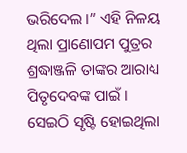ଭରିଦେଲ ।” ଏହି ନିଳୟ ଥିଲା ପ୍ରାଣୋପମ ପୁତ୍ରର ଶ୍ରଦ୍ଧାଞ୍ଜଳି ତାଙ୍କର ଆରାଧ୍ୟ ପିତୃଦେବଙ୍କ ପାଇଁ । ସେଇଠି ସୃଷ୍ଟି ହୋଇଥିଲା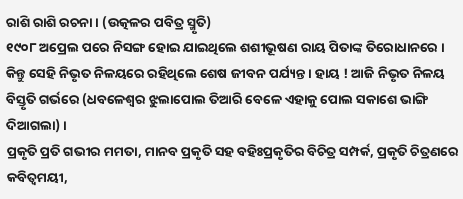ରାଶି ରାଶି ରଚନା । (ଉତ୍କଳର ପବିତ୍ର ସ୍ମୃତି)
୧୯୦୮ ଅପ୍ରେଲ ପରେ ନିସଙ୍ଗ ହୋଇ ଯାଇଥିଲେ ଶଶୀଭୂଷଣ ରାୟ ପିତାଙ୍କ ତିରୋଧାନରେ । କିନ୍ତୁ ସେହି ନିଭୃତ ନିଳୟରେ ରହିଥିଲେ ଶେଷ ଜୀବନ ପର୍ଯ୍ୟନ୍ତ । ହାୟ ! ଆଜି ନିଭୃତ ନିଳୟ ବିସ୍ତୃତି ଗର୍ଭରେ (ଧବଳେଶ୍ଵର ଝୁଲାପୋଲ ତିଆରି ବେଳେ ଏହାକୁ ପୋଲ ସକାଶେ ଭାଙ୍ଗି ଦିଆଗଲା) ।
ପ୍ରକୃତି ପ୍ରତି ଗଭୀର ମମତା, ମାନବ ପ୍ରକୃତି ସହ ବହିଃପ୍ରକୃତିର ବିଚିତ୍ର ସମ୍ପର୍କ, ପ୍ରକୃତି ଚିତ୍ରଣରେ କବିତ୍ଵମୟୀ,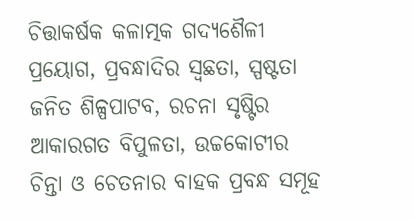ଚିତ୍ତାକର୍ଷକ କଳାତ୍ମକ ଗଦ୍ୟଶୈଳୀ ପ୍ରୟୋଗ, ପ୍ରବନ୍ଧାଦିର ସ୍ଵଛତା, ସ୍ପଷ୍ଟତା ଜନିତ ଶିଳ୍ପପାଟବ, ରଚନା ସୃଷ୍ଟିର ଆକାରଗତ ବିପୁଳତା, ଉଚ୍ଚକୋଟୀର ଚିନ୍ତା ଓ ଚେତନାର ବାହକ ପ୍ରବନ୍ଧ ସମୂହ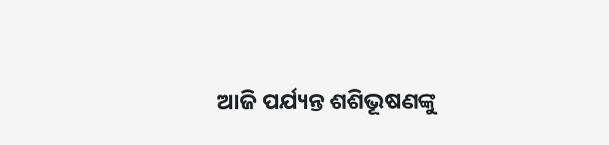ଆଜି ପର୍ଯ୍ୟନ୍ତ ଶଶିଭୂଷଣଙ୍କୁ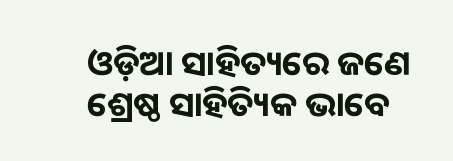ଓଡ଼ିଆ ସାହିତ୍ୟରେ ଜଣେ ଶ୍ରେଷ୍ଠ ସାହିତ୍ୟିକ ଭାବେ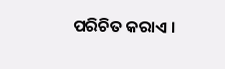ପରିଚିତ କରାଏ ।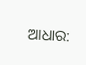ଆଧାର: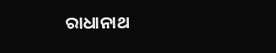ରାଧାନାଥ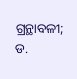ଗ୍ରନ୍ଥାବଳୀ; ଡ.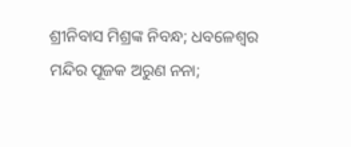ଶ୍ରୀନିବାସ ମିଶ୍ରଙ୍କ ନିବନ୍ଧ; ଧବଳେଶ୍ଵର ମନ୍ଦିର ପୂଜକ ଅରୁଣ ନନା;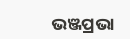ଭଞ୍ଜପ୍ରଭା